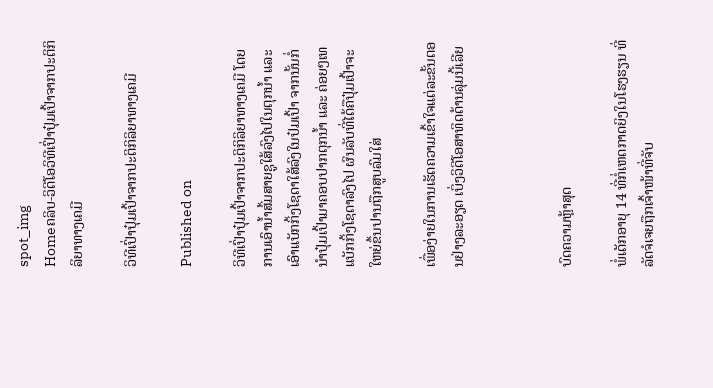spot_img
Homeຄລິບ-ວິດີໂອວິທີເປົ່າປຸ໋ມເປົ້າຈາກປະຕິກິລິຍາທາງເຄມີ

ວິທີເປົ່າປຸ໋ມເປົ້າຈາກປະຕິກິລິຍາທາງເຄມີ

Published on

ວິທີເປົ່າປຸ໋ມເປົ້າຈາກປະຕິກິລິຍາທາງເຄມີ ໂດຍການເອົານ້ຳສົ້ມສາຍຊູໃສ້ລົງໄປໃນຕຸກນ້ຳ ແລະ ເອົາແບັກກິ້ງໂຊດາໃສ້ລົງໃນປ໋ມເປົ້າ ຈາກນັ້ນກໍ່ນຳປຸ໋ມເປົ້າມາຄອບປາກຕຸກນ້ຳ ແລະ ຄ່ອຍໆເທແບັກກິ້ງໂຊດາລົງໄປ ຜົນລັບທີ່ໄດ້ຄືປຸ໋ມເປົ້າຈະໃຫຍ່ຂຶ້ນປານຖືກສູບລົມໃສ່

ເພື່ອງ່າຍໃນການເຮັດຄວາມເຂົ້າໃຈແຕ່ລະຂັ້ນຕອນຢ່າງລະອຽດ ເບິ່ງວິດີໂອສາທິດດ້ານລຸ່ມນີ້ເລີຍ



ບົດຄວາມຫຼ້າສຸດ

ພໍ່ເດັກອາຍຸ 14 ທີ່ກໍ່ເຫດກາດຍິງໃນໂຮງຮຽນ ທີ່ລັດຈໍເຈຍຖືກເຈົ້າໜ້າທີ່ຈັບ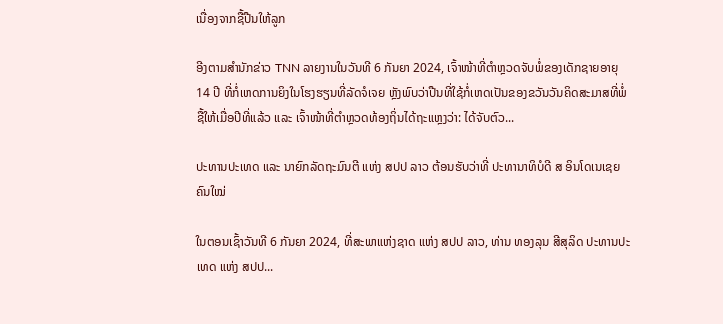ເນື່ອງຈາກຊື້ປືນໃຫ້ລູກ

ອີງຕາມສຳນັກຂ່າວ TNN ລາຍງານໃນວັນທີ 6 ກັນຍາ 2024, ເຈົ້າໜ້າທີ່ຕຳຫຼວດຈັບພໍ່ຂອງເດັກຊາຍອາຍຸ 14 ປີ ທີ່ກໍ່ເຫດການຍິງໃນໂຮງຮຽນທີ່ລັດຈໍເຈຍ ຫຼັງພົບວ່າປືນທີ່ໃຊ້ກໍ່ເຫດເປັນຂອງຂວັນວັນຄິດສະມາສທີ່ພໍ່ຊື້ໃຫ້ເມື່ອປີທີ່ແລ້ວ ແລະ ເຈົ້າໜ້າທີ່ຕຳຫຼວດທ້ອງຖິ່ນໄດ້ຖະແຫຼງວ່າ: ໄດ້ຈັບຕົວ...

ປະທານປະເທດ ແລະ ນາຍົກລັດຖະມົນຕີ ແຫ່ງ ສປປ ລາວ ຕ້ອນຮັບວ່າທີ່ ປະທານາທິບໍດີ ສ ອິນໂດເນເຊຍ ຄົນໃໝ່

ໃນຕອນເຊົ້າວັນທີ 6 ກັນຍາ 2024, ທີ່ສະພາແຫ່ງຊາດ ແຫ່ງ ສປປ ລາວ, ທ່ານ ທອງລຸນ ສີສຸລິດ ປະທານປະເທດ ແຫ່ງ ສປປ...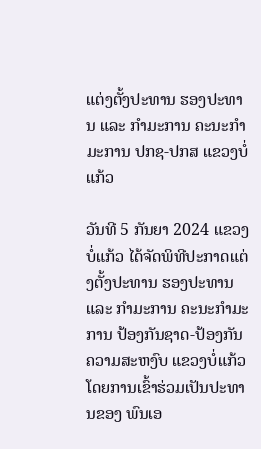ແຕ່ງຕັ້ງປະທານ ຮອງປະທານ ແລະ ກຳມະການ ຄະນະກຳມະການ ປກຊ-ປກສ ແຂວງບໍ່ແກ້ວ

ວັນທີ 5 ກັນຍາ 2024 ແຂວງບໍ່ແກ້ວ ໄດ້ຈັດພິທີປະກາດແຕ່ງຕັ້ງປະທານ ຮອງປະທານ ແລະ ກຳມະການ ຄະນະກຳມະການ ປ້ອງກັນຊາດ-ປ້ອງກັນຄວາມສະຫງົບ ແຂວງບໍ່ແກ້ວ ໂດຍການເຂົ້າຮ່ວມເປັນປະທານຂອງ ພົນເອ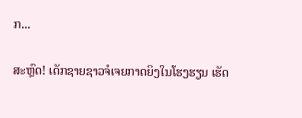ກ...

ສະຫຼົດ! ເດັກຊາຍຊາວຈໍເຈຍກາດຍິງໃນໂຮງຮຽນ ເຮັດ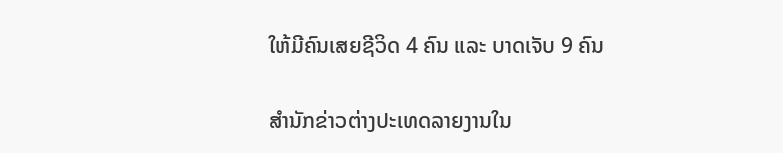ໃຫ້ມີຄົນເສຍຊີວິດ 4 ຄົນ ແລະ ບາດເຈັບ 9 ຄົນ

ສຳນັກຂ່າວຕ່າງປະເທດລາຍງານໃນ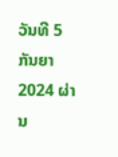ວັນທີ 5 ກັນຍາ 2024 ຜ່ານ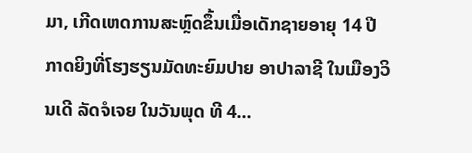ມາ, ເກີດເຫດການສະຫຼົດຂຶ້ນເມື່ອເດັກຊາຍອາຍຸ 14 ປີກາດຍິງທີ່ໂຮງຮຽນມັດທະຍົມປາຍ ອາປາລາຊີ ໃນເມືອງວິນເດີ ລັດຈໍເຈຍ ໃນວັນພຸດ ທີ 4...